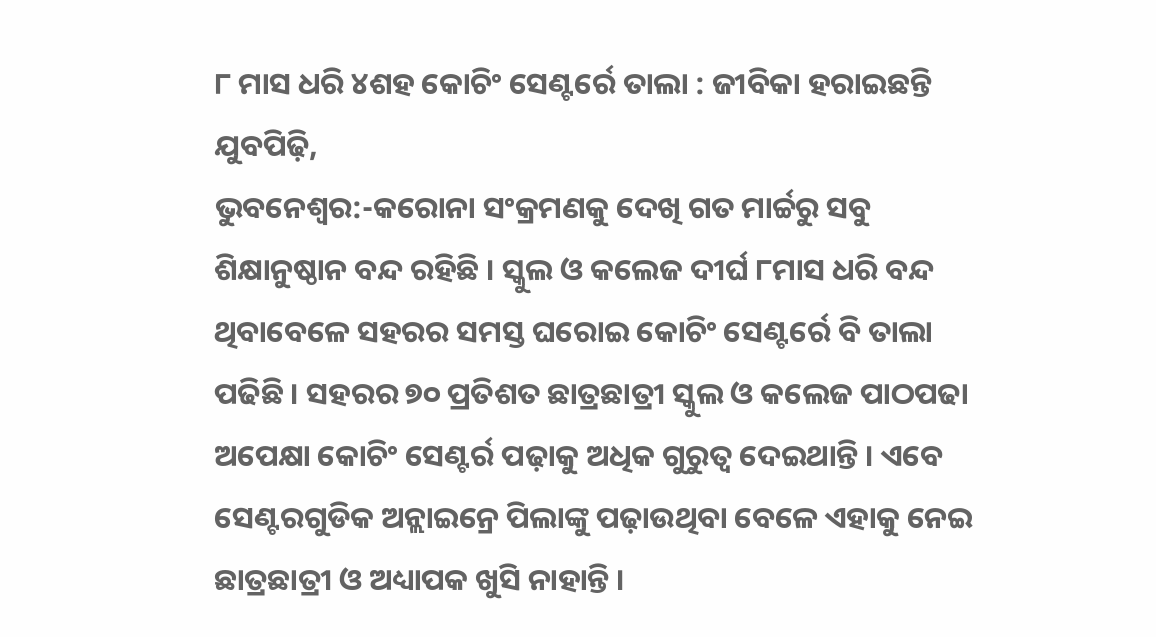୮ ମାସ ଧରି ୪ଶହ କୋଚିଂ ସେଣ୍ଟର୍ରେ ତାଲା : ଜୀବିକା ହରାଇଛନ୍ତି ଯୁବପିଢ଼ି,
ଭୁବନେଶ୍ୱର:-କରୋନା ସଂକ୍ରମଣକୁ ଦେଖି ଗତ ମାର୍ଚ୍ଚରୁ ସବୁ ଶିକ୍ଷାନୁଷ୍ଠାନ ବନ୍ଦ ରହିଛି । ସ୍କୁଲ ଓ କଲେଜ ଦୀର୍ଘ ୮ମାସ ଧରି ବନ୍ଦ ଥିବାବେଳେ ସହରର ସମସ୍ତ ଘରୋଇ କୋଚିଂ ସେଣ୍ଟର୍ରେ ବି ତାଲା ପଢିଛି । ସହରର ୭୦ ପ୍ରତିଶତ ଛାତ୍ରଛାତ୍ରୀ ସ୍କୁଲ ଓ କଲେଜ ପାଠପଢା ଅପେକ୍ଷା କୋଚିଂ ସେଣ୍ଟର୍ର ପଢ଼ାକୁ ଅଧିକ ଗୁରୁତ୍ବ ଦେଇଥାନ୍ତି । ଏବେ ସେଣ୍ଟରଗୁଡିକ ଅନ୍ଲାଇନ୍ରେ ପିଲାଙ୍କୁ ପଢ଼ାଉଥିବା ବେଳେ ଏହାକୁ ନେଇ ଛାତ୍ରଛାତ୍ରୀ ଓ ଅଧ୍ୟାପକ ଖୁସି ନାହାନ୍ତି ।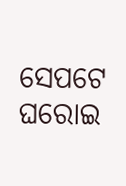ସେପଟେ ଘରୋଇ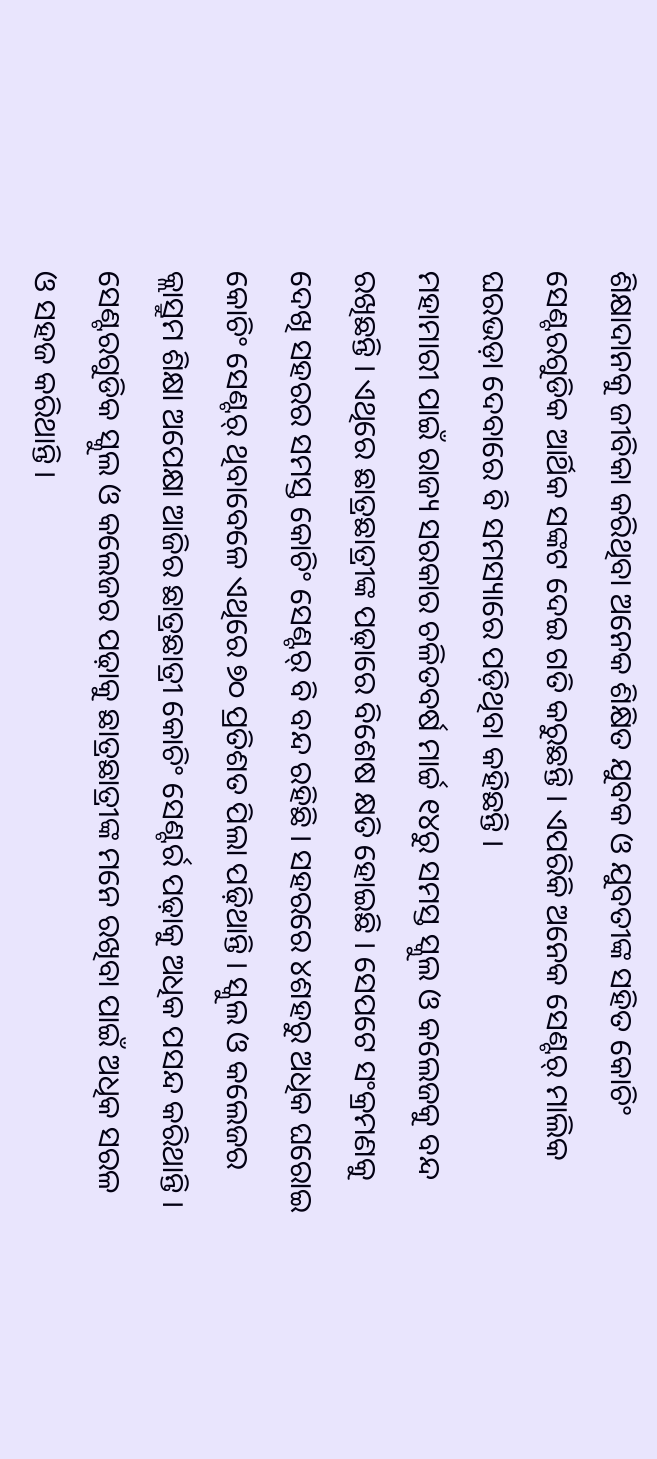ଶିକ୍ଷାଦାନକୁ ଜୀବିକା କରିଥିବା ଅନେକ ଶିକ୍ଷିତ ଯୁବକ ଓ ଯୁବତୀଙ୍କ ସହିତ କୋଚିଂ ସେଣ୍ଟରଗୁଡିକ ଆର୍ଥିକ ସଙ୍କଟ ଦେଇ ଗତି କରୁଛନ୍ତି । ଏପରିକି ଅନେକ ସେଣ୍ଟର୍ ମାଲିକ ଘରଭଡ଼ା ଦେବାରେ ବି ସମସ୍ୟାରେ ପଡ଼ିଥିବା କହିଛନ୍ତି ।
ମହାମାରୀ ପାଇଁ ରାଜ୍ୟ ସରକାର ଚଳିତବର୍ଷ ମାର୍ଚ୍ଚ ୧୪ରୁ ସମସ୍ତ ସ୍କୁଲ ଓ କଲେଜକୁ ବନ୍ଦ ରଖିଛନ୍ତି । ଏଥିରେ ଛାତ୍ରଛାତ୍ରୀଙ୍କ ପଢ଼ାରେ ବିଶେଷ କ୍ଷତି ହୋଇଛି । ସେପଟେ ସଂକ୍ରମଣକୁ ଦେଖି ସହରର ସମସ୍ତ କୋଚିଂ ସେଣ୍ଟର୍ ବି ବନ୍ଦ ରହିଛି । ସହରରେ ୪ଶହରୁ ଅଧିକ ଘରୋଇ କୋଚିଂ ସେଣ୍ଟର୍ ଥିବାବେଳେ ଏଥିରେ ୭୦ ପ୍ରତିଶତ ପିଲା ପଢ଼ିଥାନ୍ତି । ସ୍କୁଲ ଓ କଲେଜର କ୍ଲାସ୍ରୁମ ଶିକ୍ଷା ଅପେକ୍ଷା ଆଜିର ଛାତ୍ରଛାତ୍ରୀ କୋଚିଂ ସେଣ୍ଟର୍ର ପଢ଼ାକୁ ଅଧିକ ପସନ୍ଦ କରିଥାନ୍ତି । ସେଣ୍ଟରଗୁଡିକ ସ୍କୁଲ ଓ କଲେଜର ପଢ଼ାକୁ ଛାତ୍ରଛାତ୍ରୀଙ୍କ ମନେ ରଖିବା ପାଇଁ ଅଧିକ ସରଳ ଓ ସହଜ କରିଥାନ୍ତି ।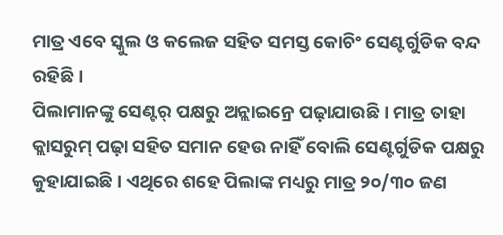ମାତ୍ର ଏବେ ସ୍କୁଲ ଓ କଲେଜ ସହିତ ସମସ୍ତ କୋଚିଂ ସେଣ୍ଟର୍ଗୁଡିକ ବନ୍ଦ ରହିଛି ।
ପିଲାମାନଙ୍କୁ ସେଣ୍ଟର୍ ପକ୍ଷରୁ ଅନ୍ଲାଇନ୍ରେ ପଢ଼ାଯାଉଛି । ମାତ୍ର ତାହା କ୍ଲାସରୁମ୍ ପଢ଼ା ସହିତ ସମାନ ହେଉ ନାହିଁ ବୋଲି ସେଣ୍ଟର୍ଗୁଡିକ ପକ୍ଷରୁ କୁହାଯାଇଛି । ଏଥିରେ ଶହେ ପିଲାଙ୍କ ମଧ୍ୟରୁ ମାତ୍ର ୨୦/୩୦ ଜଣ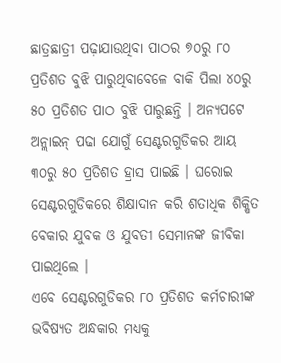ଛାତ୍ରଛାତ୍ରୀ ପଢ଼ାଯାଉଥିବା ପାଠର ୭୦ରୁ ୮୦ ପ୍ରତିଶତ ବୁଝି ପାରୁଥିବାବେଳେ ବାକି ପିଲା ୪୦ରୁ ୫୦ ପ୍ରତିଶତ ପାଠ ବୁଝି ପାରୁଛନ୍ତି । ଅନ୍ୟପଟେ ଅନ୍ଲାଇନ୍ ପଢା ଯୋଗୁଁ ସେଣ୍ଟରଗୁଡିକର ଆୟ ୩୦ରୁ ୫୦ ପ୍ରତିଶତ ହ୍ରାସ ପାଇଛି । ଘରୋଇ ସେଣ୍ଟରଗୁଡିକରେ ଶିକ୍ଷାଦାନ କରି ଶତାଧିକ ଶିକ୍ଷିତ ବେକାର ଯୁବକ ଓ ଯୁବତୀ ସେମାନଙ୍କ ଜୀବିକା ପାଇଥିଲେ ।
ଏବେ ସେଣ୍ଟରଗୁଡିକର ୮୦ ପ୍ରତିଶତ କର୍ମଚାରୀଙ୍କ ଭବିଷ୍ୟତ ଅନ୍ଧକାର ମଧ୍ୟକୁ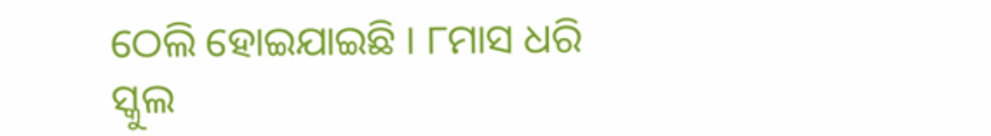ଠେଲି ହୋଇଯାଇଛି । ୮ମାସ ଧରି ସ୍କୁଲ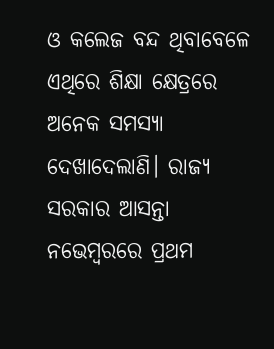ଓ କଲେଜ ବନ୍ଦ ଥିବାବେଳେ ଏଥିରେ ଶିକ୍ଷା କ୍ଷେତ୍ରରେ ଅନେକ ସମସ୍ୟା ଦେଖାଦେଲାଣି। ରାଜ୍ୟ ସରକାର ଆସନ୍ତା ନଭେମ୍ବରରେ ପ୍ରଥମ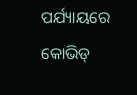ପର୍ଯ୍ୟାୟରେ କୋଭିଡ୍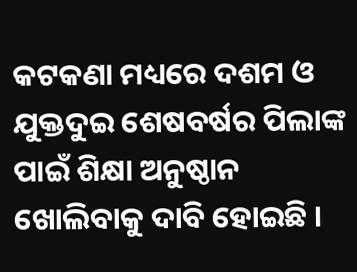କଟକଣା ମଧ୍ୟରେ ଦଶମ ଓ ଯୁକ୍ତଦୁଇ ଶେଷବର୍ଷର ପିଲାଙ୍କ ପାଇଁ ଶିକ୍ଷା ଅନୁଷ୍ଠାନ ଖୋଲିବାକୁ ଦାବି ହୋଇଛି ।